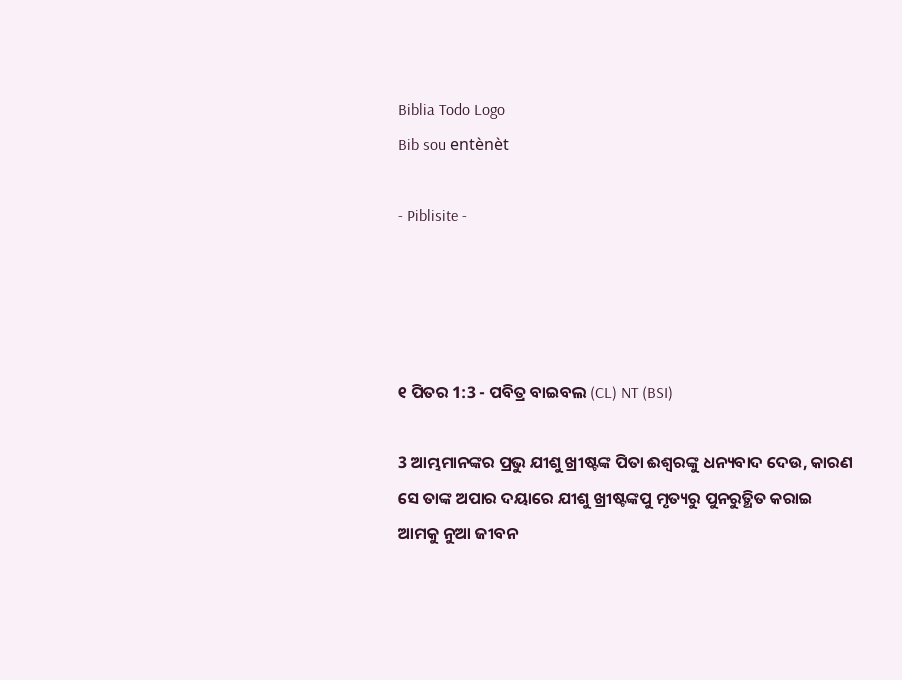Biblia Todo Logo
Bib sou entènèt

- Piblisite -




୧ ପିତର 1:3 - ପବିତ୍ର ବାଇବଲ (CL) NT (BSI)

3 ଆମ୍ଭମାନଙ୍କର ପ୍ରଭୁ ଯୀଶୁ ଖ୍ରୀଷ୍ଟଙ୍କ ପିତା ଈଶ୍ୱରଙ୍କୁ ଧନ୍ୟବାଦ ଦେଉ, କାରଣ ସେ ତାଙ୍କ ଅପାର ଦୟାରେ ଯୀଶୁ ଖ୍ରୀଷ୍ଟଙ୍କପୁ ମୃତ୍ୟରୁ ପୁନରୁତ୍ଥିତ କରାଇ ଆମକୁ ନୁଆ ଜୀବନ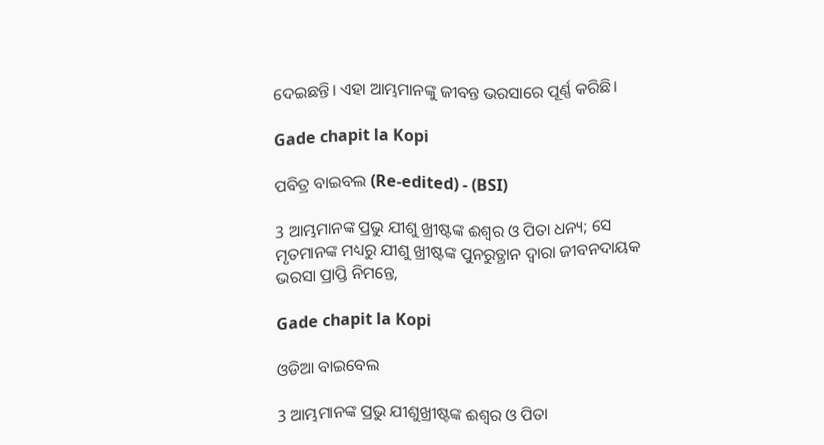ଦେଇଛନ୍ତି। ଏହା ଆମ୍ଭମାନଙ୍କୁ ଜୀବନ୍ତ ଭରସାରେ ପୂର୍ଣ୍ଣ କରିଛି।

Gade chapit la Kopi

ପବିତ୍ର ବାଇବଲ (Re-edited) - (BSI)

3 ଆମ୍ଭମାନଙ୍କ ପ୍ରଭୁ ଯୀଶୁ ଖ୍ରୀଷ୍ଟଙ୍କ ଈଶ୍ଵର ଓ ପିତା ଧନ୍ୟ; ସେ ମୃତମାନଙ୍କ ମଧ୍ୟରୁ ଯୀଶୁ ଖ୍ରୀଷ୍ଟଙ୍କ ପୁନରୁତ୍ଥାନ ଦ୍ଵାରା ଜୀବନଦାୟକ ଭରସା ପ୍ରାପ୍ତି ନିମନ୍ତେ,

Gade chapit la Kopi

ଓଡିଆ ବାଇବେଲ

3 ଆମ୍ଭମାନଙ୍କ ପ୍ରଭୁ ଯୀଶୁଖ୍ରୀଷ୍ଟଙ୍କ ଈଶ୍ୱର ଓ ପିତା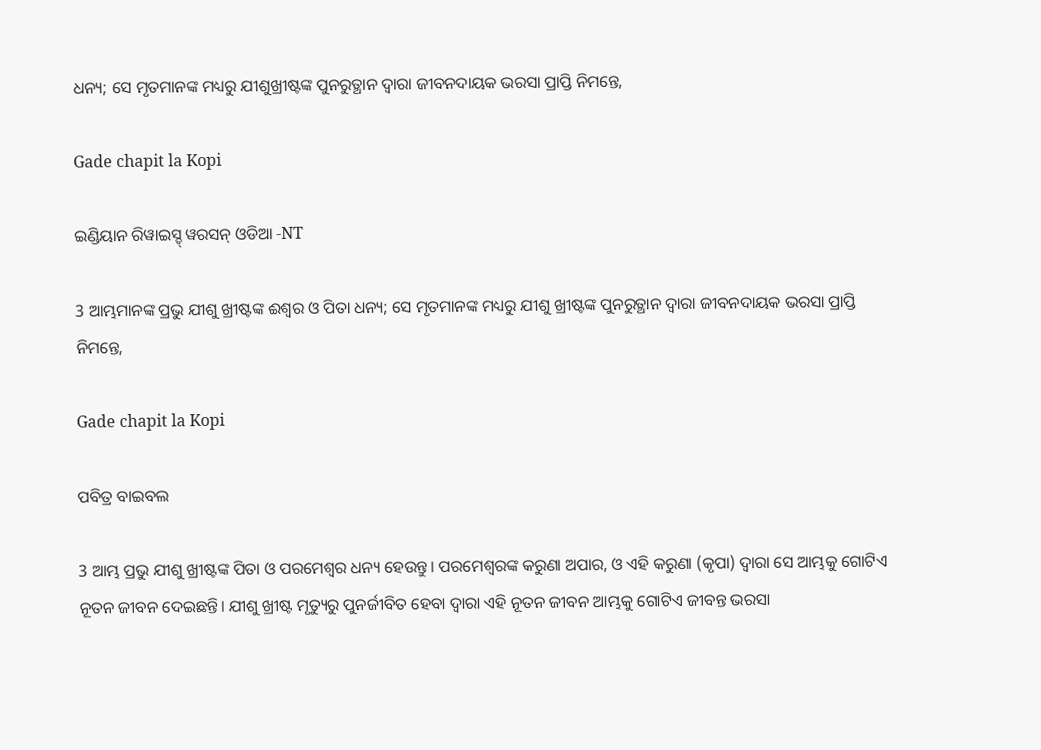ଧନ୍ୟ; ସେ ମୃତମାନଙ୍କ ମଧ୍ୟରୁ ଯୀଶୁଖ୍ରୀଷ୍ଟଙ୍କ ପୁନରୁତ୍ଥାନ ଦ୍ୱାରା ଜୀବନଦାୟକ ଭରସା ପ୍ରାପ୍ତି ନିମନ୍ତେ,

Gade chapit la Kopi

ଇଣ୍ଡିୟାନ ରିୱାଇସ୍ଡ୍ ୱରସନ୍ ଓଡିଆ -NT

3 ଆମ୍ଭମାନଙ୍କ ପ୍ରଭୁ ଯୀଶୁ ଖ୍ରୀଷ୍ଟଙ୍କ ଈଶ୍ବର ଓ ପିତା ଧନ୍ୟ; ସେ ମୃତମାନଙ୍କ ମଧ୍ୟରୁ ଯୀଶୁ ଖ୍ରୀଷ୍ଟଙ୍କ ପୁନରୁତ୍ଥାନ ଦ୍ୱାରା ଜୀବନଦାୟକ ଭରସା ପ୍ରାପ୍ତି ନିମନ୍ତେ,

Gade chapit la Kopi

ପବିତ୍ର ବାଇବଲ

3 ଆମ୍ଭ ପ୍ରଭୁ ଯୀଶୁ ଖ୍ରୀଷ୍ଟଙ୍କ ପିତା ଓ ପରମେଶ୍ୱର ଧନ୍ୟ ହେଉନ୍ତୁ। ପରମେଶ୍ୱରଙ୍କ କରୁଣା ଅପାର, ଓ ଏହି କରୁଣା (କୃପା) ଦ୍ୱାରା ସେ ଆମ୍ଭକୁ ଗୋଟିଏ ନୂତନ ଜୀବନ ଦେଇଛନ୍ତି। ଯୀଶୁ ଖ୍ରୀଷ୍ଟ ମୃତ୍ୟୁରୁ ପୁନର୍ଜୀବିତ ହେବା ଦ୍ୱାରା ଏହି ନୂତନ ଜୀବନ ଆମ୍ଭକୁ ଗୋଟିଏ ଜୀବନ୍ତ ଭରସା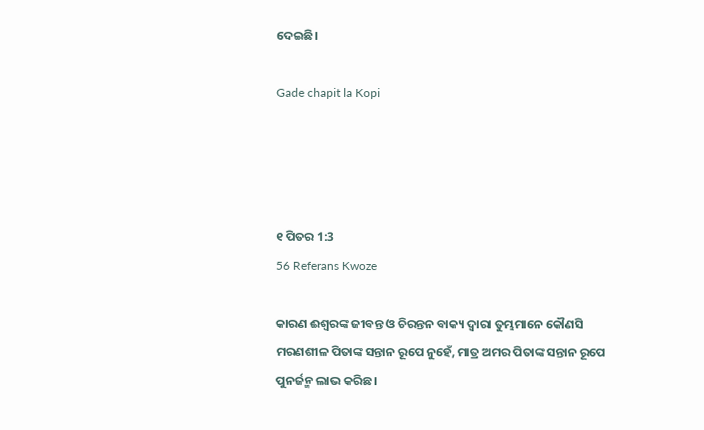ଦେଇଛି।

Gade chapit la Kopi




୧ ପିତର 1:3
56 Referans Kwoze

କାରଣ ଈଶ୍ୱରଙ୍କ ଜୀବନ୍ତ ଓ ଚିରନ୍ତନ ବାକ୍ୟ ଦ୍ୱାରା ତୁମ୍ଭମାନେ କୌଣସି ମରଣଶୀଳ ପିତାଙ୍କ ସନ୍ତାନ ରୂପେ ନୁହେଁ, ମାତ୍ର ଅମର ପିତାଙ୍କ ସନ୍ତାନ ରୂପେ ପୁନର୍ଜନ୍ମ ଲାଭ କରିଛ।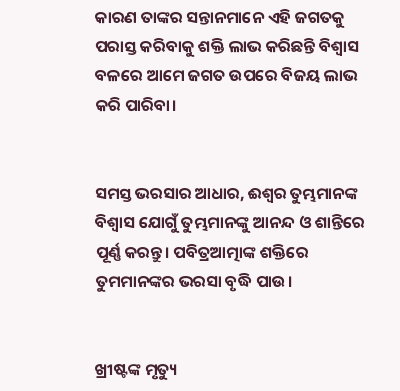କାରଣ ତାଙ୍କର ସନ୍ତାନମାନେ ଏହି ଜଗତକୁ ପରାସ୍ତ କରିବାକୁ ଶକ୍ତି ଲାଭ କରିଛନ୍ତି ବିଶ୍ୱାସ ବଳରେ ଆମେ ଜଗତ ଉପରେ ବିଜୟ ଲାଭ କରି ପାରିବା।


ସମସ୍ତ ଭରସାର ଆଧାର, ଈଶ୍ୱର ତୁମ୍ଭମାନଙ୍କ ବିଶ୍ୱାସ ଯୋଗୁଁ ତୁମ୍ଭମାନଙ୍କୁ ଆନନ୍ଦ ଓ ଶାନ୍ତିରେ ପୂର୍ଣ୍ଣ କରନ୍ତୁ। ପବିତ୍ରଆତ୍ମାଙ୍କ ଶକ୍ତିରେ ତୁମମାନଙ୍କର ଭରସା ବୃଦ୍ଧି ପାଉ।


ଖ୍ରୀଷ୍ଟଙ୍କ ମୃତ୍ୟୁ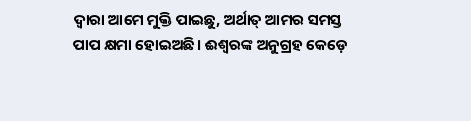ଦ୍ୱାରା ଆମେ ମୁକ୍ତି ପାଇଛୁ, ଅର୍ଥାତ୍ ଆମର ସମସ୍ତ ପାପ କ୍ଷମା ହୋଇଅଛି। ଈଶ୍ୱରଙ୍କ ଅନୁଗ୍ରହ କେଡ଼େ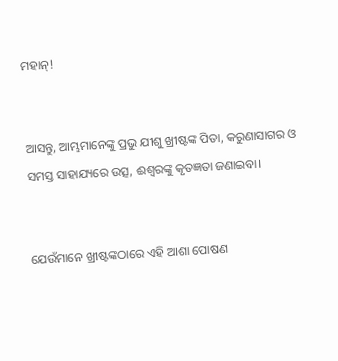ମହାନ୍!


ଆସନ୍ତୁ, ଆମ୍ଭମାନେଙ୍କୁ ପ୍ରଭୁ ଯୀଶୁ ଖ୍ରୀଷ୍ଟଙ୍କ ପିତା, କରୁଣାସାଗର ଓ ସମସ୍ତ ସାହାଯ୍ୟରେ ଉତ୍ସ, ଈଶ୍ୱରଙ୍କୁ କୃତଜ୍ଞତା ଜଣାଇବା।


ଯେଉଁମାନେ ଖ୍ରୀଷ୍ଟଙ୍କଠାରେ ଏହି ଆଶା ପୋଷଣ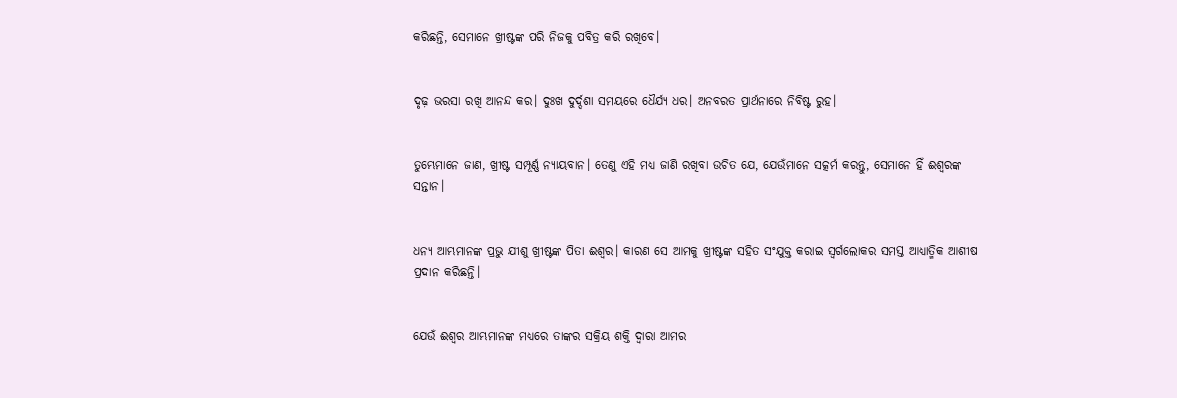କରିଛନ୍ତି, ସେମାନେ ଖ୍ରୀଷ୍ଟଙ୍କ ପରି ନିଜକୁ ପବିତ୍ର କରି ରଖିବେ।


ଦୃଢ଼ ଭରସା ରଖି ଆନନ୍ଦ କର। ଦୁଃଖ ଦୁର୍ଦ୍ଦଶା ସମୟରେ ଧୈର୍ଯ୍ୟ ଧର। ଅନବରତ ପ୍ରାର୍ଥନାରେ ନିବିଷ୍ଟ ରୁହ।


ତୁମ୍ଭେମାନେ ଜାଣ, ଖ୍ରୀଷ୍ଟ ସମ୍ପୂର୍ଣ୍ଣ ନ୍ୟାୟବାନ। ତେଣୁ ଏହି ମଧ୍ୟ ଜାଣି ରଖିବା ଉଚିତ ଯେ, ଯେଉଁମାନେ ସତ୍କର୍ମ କରନ୍ତୁ, ସେମାନେ ହିଁ ଈଶ୍ୱରଙ୍କ ସନ୍ତାନ।


ଧନ୍ୟ ଆମ୍ଭମାନଙ୍କ ପ୍ରଭୁ ଯୀଶୁ ଖ୍ରୀଷ୍ଟଙ୍କ ପିତା ଈଶ୍ୱର। କାରଣ ସେ ଆମକୁ ଖ୍ରୀଷ୍ଟଙ୍କ ସହିତ ସଂଯୁକ୍ତ କରାଇ ସ୍ୱର୍ଗଲୋକର ସମସ୍ତ ଆଧ୍ୟାତ୍ମିକ ଆଶୀଷ ପ୍ରଦାନ କରିଛନ୍ତି।


ଯେଉଁ ଈଶ୍ୱର ଆମ୍ଭମାନଙ୍କ ମଧ୍ୟରେ ତାଙ୍କର ସକ୍ରିୟ ଶକ୍ତି ଦ୍ୱାରା ଆମର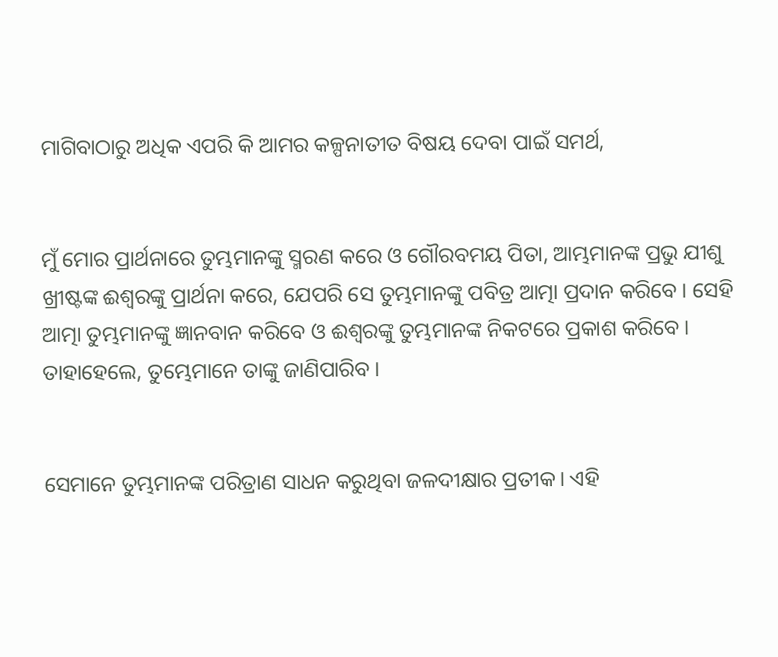ମାଗିବାଠାରୁ ଅଧିକ ଏପରି କି ଆମର କଳ୍ପନାତୀତ ବିଷୟ ଦେବା ପାଇଁ ସମର୍ଥ,


ମୁଁ ମୋର ପ୍ରାର୍ଥନାରେ ତୁମ୍ଭମାନଙ୍କୁ ସ୍ମରଣ କରେ ଓ ଗୌରବମୟ ପିତା, ଆମ୍ଭମାନଙ୍କ ପ୍ରଭୁ ଯୀଶୁ ଖ୍ରୀଷ୍ଟଙ୍କ ଈଶ୍ୱରଙ୍କୁ ପ୍ରାର୍ଥନା କରେ, ଯେପରି ସେ ତୁମ୍ଭମାନଙ୍କୁ ପବିତ୍ର ଆତ୍ମା ପ୍ରଦାନ କରିବେ। ସେହି ଆତ୍ମା ତୁମ୍ଭମାନଙ୍କୁ ଜ୍ଞାନବାନ କରିବେ ଓ ଈଶ୍ୱରଙ୍କୁ ତୁମ୍ଭମାନଙ୍କ ନିକଟରେ ପ୍ରକାଶ କରିବେ। ତାହାହେଲେ, ତୁମ୍ଭେମାନେ ତାଙ୍କୁ ଜାଣିପାରିବ।


ସେମାନେ ତୁମ୍ଭମାନଙ୍କ ପରିତ୍ରାଣ ସାଧନ କରୁଥିବା ଜଳଦୀକ୍ଷାର ପ୍ରତୀକ। ଏହି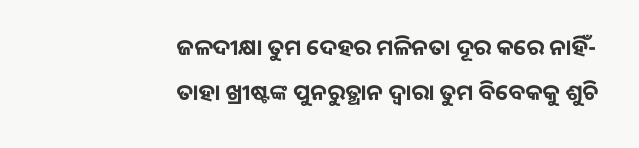ଜଳଦୀକ୍ଷା ତୁମ ଦେହର ମଳିନତା ଦୂର କରେ ନାହିଁ- ତାହା ଖ୍ରୀଷ୍ଟଙ୍କ ପୁନରୁତ୍ଥାନ ଦ୍ୱାରା ତୁମ ବିବେକକୁ ଶୁଚି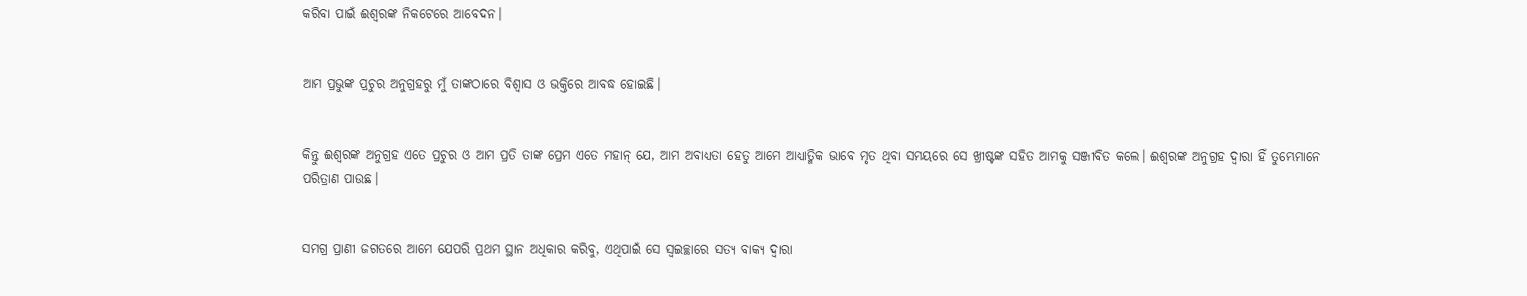କରିବା ପାଇଁ ଈଶ୍ୱରଙ୍କ ନିକଟେରେ ଆବେଦନ।


ଆମ ପ୍ରଭୁଙ୍କ ପ୍ରଚୁର ଅନୁଗ୍ରହରୁ ମୁଁ ତାଙ୍କଠାରେ ବିଶ୍ୱାସ ଓ ଭକ୍ତିରେ ଆବଦ୍ଧ ହୋଇଛି।


କିନ୍ତୁ ଈଶ୍ୱରଙ୍କ ଅନୁଗ୍ରହ ଏତେ ପ୍ରଚୁର ଓ ଆମ ପ୍ରତି ତାଙ୍କ ପ୍ରେମ ଏତେ ମହାନ୍ ଯେ, ଆମ ଅବାଧ୍ୟତା ହେତୁ ଆମେ ଆଧ୍ୟାତ୍ମିକ ଭାବେ ମୃତ ଥିବା ସମୟରେ ସେ ଖ୍ରୀଷ୍ଟଙ୍କ ସହିତ ଆମକୁ ସଞ୍ଜୀବିତ କଲେ। ଈଶ୍ୱରଙ୍କ ଅନୁଗ୍ରହ ଦ୍ୱାରା ହିଁ ତୁମ୍ଭେମାନେ ପରିତ୍ରାଣ ପାଉଛ।


ସମଗ୍ର ପ୍ରାଣୀ ଜଗତରେ ଆମେ ଯେପରି ପ୍ରଥମ ସ୍ଥାନ ଅଧିକାର କରିବୁ, ଏଥିପାଇଁ ସେ ସ୍ୱଇଚ୍ଛାରେ ସତ୍ୟ ବାକ୍ୟ ଦ୍ୱାରା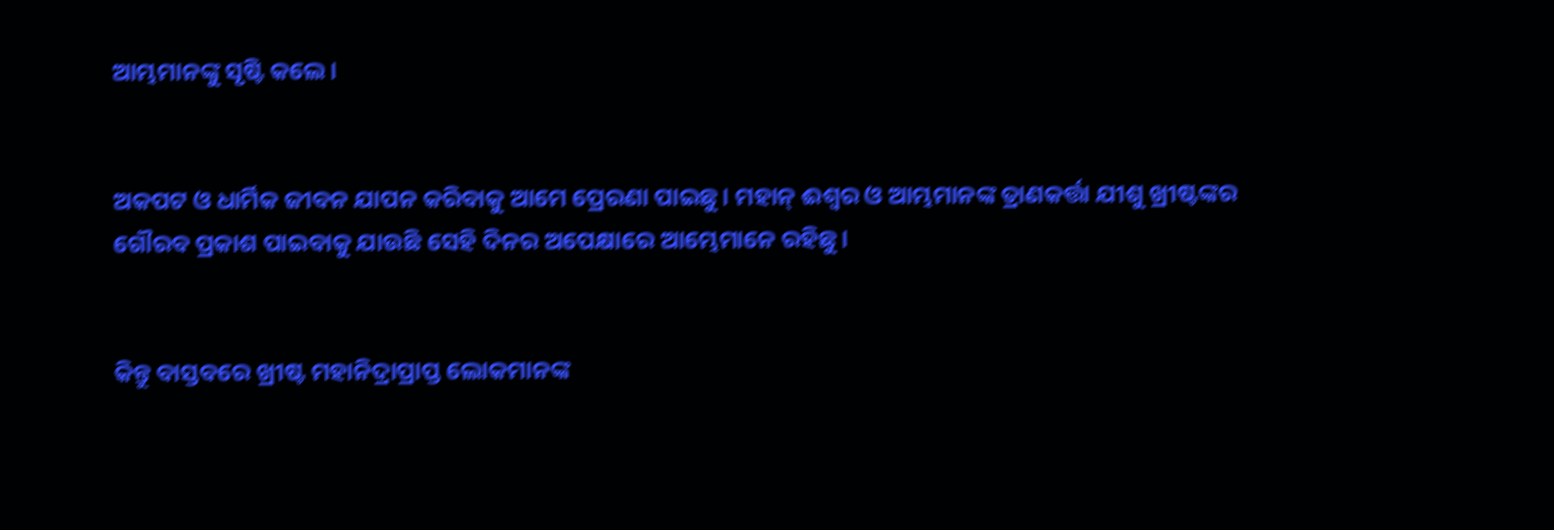ଆମ୍ଭମାନଙ୍କୁ ସୃଷ୍ଟି କଲେ।


ଅକପଟ ଓ ଧାର୍ମିକ ଜୀବନ ଯାପନ କରିବାକୁ ଆମେ ପ୍ରେରଣା ପାଇଛୁ। ମହାନ୍ ଈଶ୍ୱର ଓ ଆମ୍ଭମାନଙ୍କ ତ୍ରାଣକର୍ତ୍ତା ଯୀଶୁ ଖ୍ରୀଷ୍ଟଙ୍କର ଗୌରବ ପ୍ରକାଶ ପାଇବାକୁ ଯାଉଛି ସେହି ଦିନର ଅପେକ୍ଷାରେ ଆମ୍ଭେମାନେ ରହିଛୁ।


କିନ୍ତୁ ବାସ୍ତବରେ ଖ୍ରୀଷ୍ଟ ମହାନିଦ୍ରାପ୍ରାପ୍ତ ଲୋକମାନଙ୍କ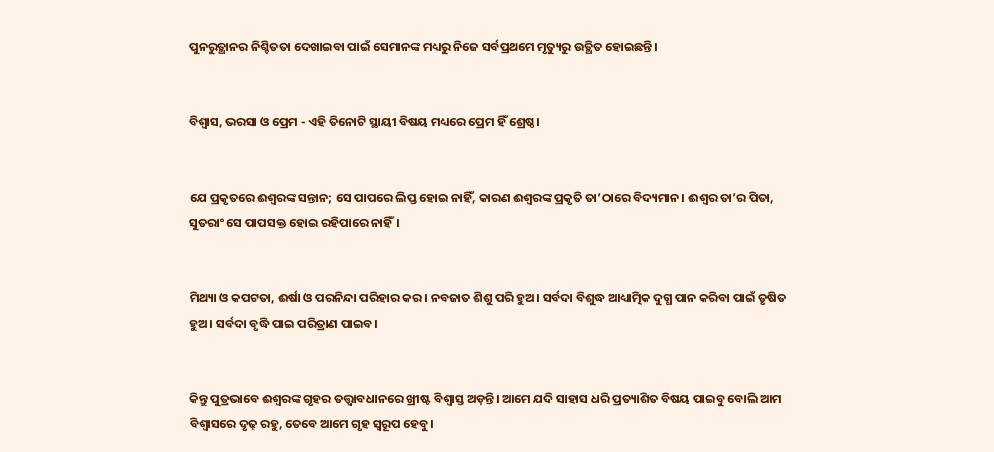ପୁନରୁତ୍ଥାନର ନିଶ୍ଚିତତା ଦେଖାଇବା ପାଇଁ ସେମାନଙ୍କ ମଧ୍ୟରୁ ନିଜେ ସର୍ବପ୍ରଥମେ ମୃତ୍ୟୁରୁ ଉତ୍ଥିତ ହୋଇଛନ୍ତି।


ବିଶ୍ୱାସ, ଭରସା ଓ ପ୍ରେମ - ଏହି ତିନୋଟି ସ୍ଥାୟୀ ବିଷୟ ମଧ୍ୟରେ ପ୍ରେମ ହିଁ ଶ୍ରେଷ୍ଠ।


ଯେ ପ୍ରକୃତରେ ଈଶ୍ୱରଙ୍କ ସନ୍ତାନ; ସେ ପାପରେ ଲିପ୍ତ ହୋଇ ନାହିଁ, କାରଣ ଈଶ୍ୱରଙ୍କ ପ୍ରକୃତି ତା’ଠାରେ ବିଦ୍ୟମାନ। ଈଶ୍ୱର ତା’ର ପିତା, ସୁତରାଂ ସେ ପାପସକ୍ତ ହୋଇ ରହିପାରେ ନାହିଁ।


ମିଥ୍ୟା ଓ କପଟତା, ଈର୍ଷା ଓ ପରନିନ୍ଦା ପରିହାର କର। ନବଜାତ ଶିଶୁ ପରି ହୁଅ। ସର୍ବଦା ବିଶୁଦ୍ଧ ଆଧ୍ୟାତ୍ମିକ ଦୁଗ୍ଧ ପାନ କରିବା ପାଇଁ ତୃଷିତ ହୁଅ। ସର୍ବଦା ବୃଦ୍ଧି ପାଇ ପରିତ୍ରାଣ ପାଇବ।


କିନ୍ତୁ ପୁତ୍ରଭାବେ ଈଶ୍ୱରଙ୍କ ଗୃହର ତତ୍ତ୍ୱାବଧାନରେ ଖ୍ରୀଷ୍ଟ ବିଶ୍ୱାସ୍ତ ଅଡ଼ନ୍ତି। ଆମେ ଯଦି ସାହାସ ଧରି ପ୍ରତ୍ୟାଶିତ ବିଷୟ ପାଇବୁ ବୋଲି ଆମ ବିଶ୍ୱାସରେ ଦୃଢ଼ ରହୁ, ତେବେ ଆମେ ଗୃହ ସ୍ୱରୂପ ହେବୁ।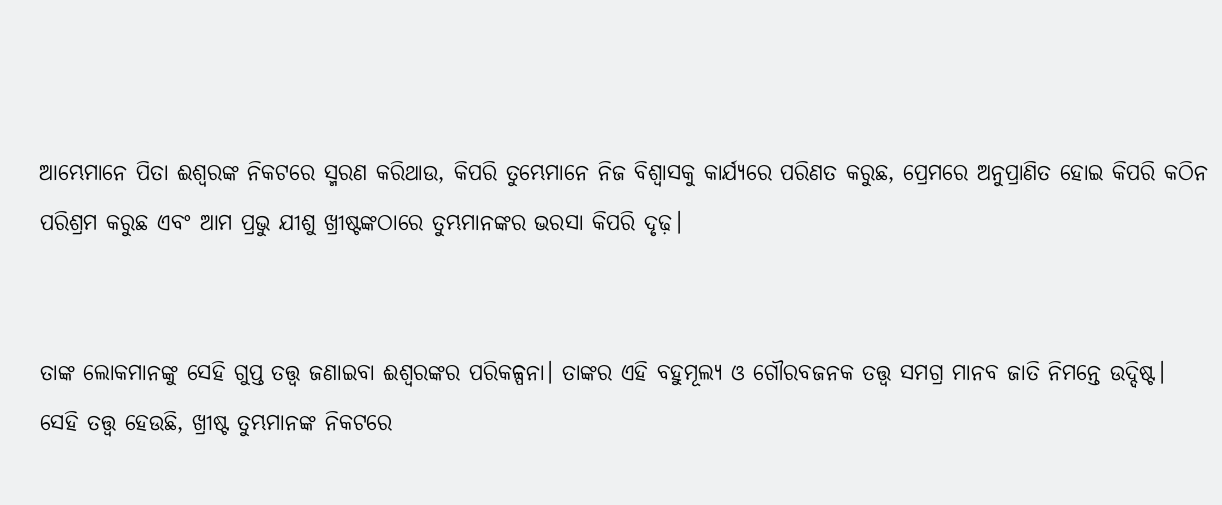ଆମ୍ଭେମାନେ ପିତା ଈଶ୍ୱରଙ୍କ ନିକଟରେ ସ୍ମରଣ କରିଥାଉ, କିପରି ତୁମ୍ଭେମାନେ ନିଜ ବିଶ୍ୱାସକୁ କାର୍ଯ୍ୟରେ ପରିଣତ କରୁଛ, ପ୍ରେମରେ ଅନୁପ୍ରାଣିତ ହୋଇ କିପରି କଠିନ ପରିଶ୍ରମ କରୁଛ ଏବଂ ଆମ ପ୍ରଭୁ ଯୀଶୁ ଖ୍ରୀଷ୍ଟଙ୍କଠାରେ ତୁମ୍ଭମାନଙ୍କର ଭରସା କିପରି ଦୃଢ଼।


ତାଙ୍କ ଲୋକମାନଙ୍କୁ ସେହି ଗୁପ୍ତ ତତ୍ତ୍ୱ ଜଣାଇବା ଈଶ୍ୱରଙ୍କର ପରିକଳ୍ପନା। ତାଙ୍କର ଏହି ବହୁମୂଲ୍ୟ ଓ ଗୌରବଜନକ ତତ୍ତ୍ୱ ସମଗ୍ର ମାନବ ଜାତି ନିମନ୍ତେ ଉଦ୍ଦିଷ୍ଟ। ସେହି ତତ୍ତ୍ୱ ହେଉଛି, ଖ୍ରୀଷ୍ଟ ତୁମ୍ଭମାନଙ୍କ ନିକଟରେ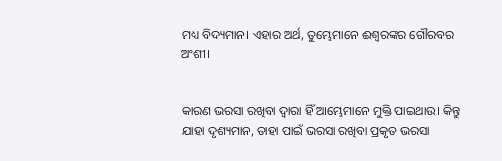ମଧ୍ୟ ବିଦ୍ୟମାନ। ଏହାର ଅର୍ଥ, ତୁମ୍ଭେମାନେ ଈଶ୍ୱରଙ୍କର ଗୌରବର ଅଂଶୀ।


କାରଣ ଭରସା ରଖିବା ଦ୍ୱାରା ହିଁ ଆମ୍ଭେମାନେ ମୁକ୍ତି ପାଇଥାଉ। କିନ୍ତୁ ଯାହା ଦୃଶ୍ୟମାନ, ତାହା ପାଇଁ ଭରସା ରଖିବା ପ୍ରକୃତ ଭରସା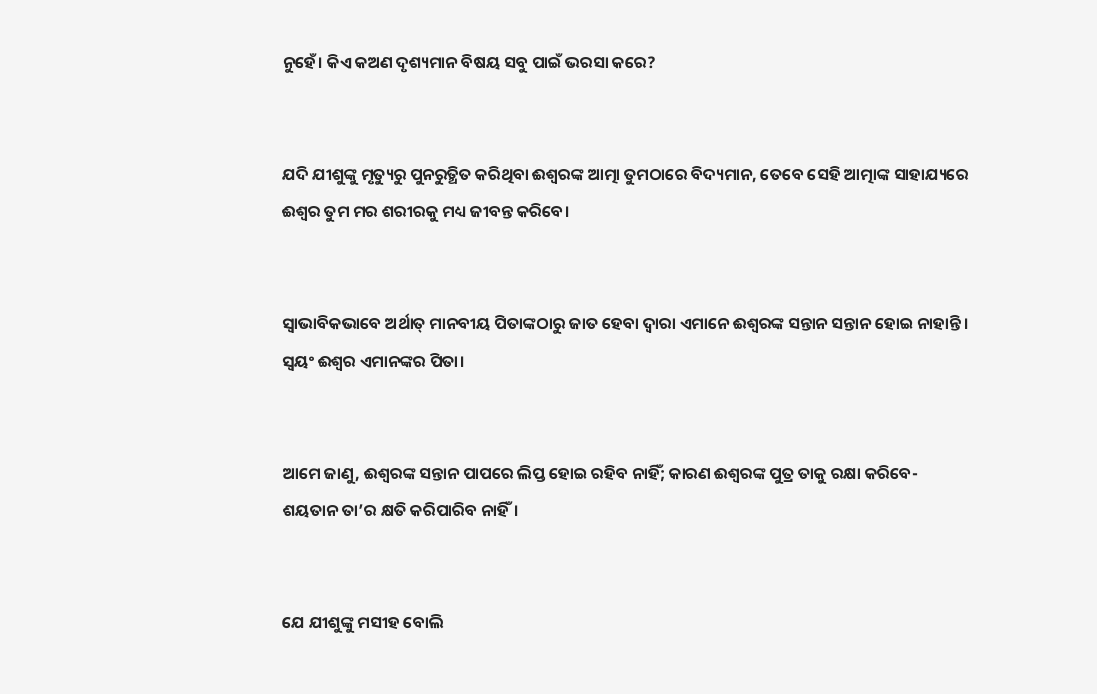ନୁହେଁ। କିଏ କଅଣ ଦୃଶ୍ୟମାନ ବିଷୟ ସବୁ ପାଇଁ ଭରସା କରେ?


ଯଦି ଯୀଶୁଙ୍କୁ ମୃତ୍ୟୁରୁ ପୁନରୁତ୍ଥିତ କରିଥିବା ଈଶ୍ୱରଙ୍କ ଆତ୍ମା ତୁମଠାରେ ବିଦ୍ୟମାନ, ତେବେ ସେହି ଆତ୍ମାଙ୍କ ସାହାଯ୍ୟରେ ଈଶ୍ୱର ତୁମ ମର ଶରୀରକୁ ମଧ୍ୟ ଜୀବନ୍ତ କରିବେ।


ସ୍ୱାଭାବିକଭାବେ ଅର୍ଥାତ୍ ମାନବୀୟ ପିତାଙ୍କଠାରୁ ଜାତ ହେବା ଦ୍ୱାରା ଏମାନେ ଈଶ୍ୱରଙ୍କ ସନ୍ତାନ ସନ୍ତାନ ହୋଇ ନାହାନ୍ତି। ସ୍ୱୟଂ ଈଶ୍ୱର ଏମାନଙ୍କର ପିତା।


ଆମେ ଜାଣୁ, ଈଶ୍ୱରଙ୍କ ସନ୍ତାନ ପାପରେ ଲିପ୍ତ ହୋଇ ରହିବ ନାହିଁ; କାରଣ ଈଶ୍ୱରଙ୍କ ପୁତ୍ର ତାକୁ ରକ୍ଷା କରିବେ-ଶୟତାନ ତା’ର କ୍ଷତି କରିପାରିବ ନାହିଁ।


ଯେ ଯୀଶୁଙ୍କୁ ମସୀହ ବୋଲି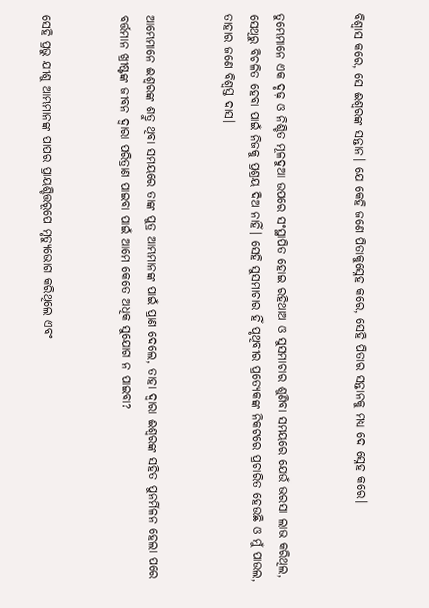ବିଶ୍ୱାସ କରେ, ସେ ଈଶ୍ୱରଙ୍କ ସନ୍ତାନ। ଯେ କେହି ଜଣେ ପିତାକୁସ୍ନେହ କରେ, ସେହି ପିତାର ସନ୍ତାନକୁ ମଧ୍ୟ ଦେ ସ୍ନେହ କରେ।


ତୁମ୍ଭେମାନେ ଏକ ଦୃଢ଼ ଓ ନିଶ୍ଚିତ ମୂଳଦୁଆ ଉପରେ ସଂସ୍ଥାପିତ ହୋଇ ରହିଥାଅ ଓ ସୁସମାଚାର ଶୁଣିବା ସମୟରେ ଯେଉଁ ଭରସା ଲାଭ କରିଥିଲ, ସେଥିରୁ ବିଚଳିତ ହେବା ପାଇଁ ନିଜକୁ ପ୍ରଶ୍ରୟ ଦିଅ ନାହିଁ। ସେହି ସୁସମାଚାର ହିଁ ପୃଥିବୀର ପ୍ରତ୍ୟେକଙ୍କ ନିକଟରେ ପ୍ରଚାରିତ ହେଉଛି ଓ ମୁଁ ପାଉଲ, ତାହାର ଜଣେ ବିଶ୍ୱସ୍ତ ଦାସ।


ଆମ୍ଭେମାନେ ଈଶ୍ୱରଙ୍କ ଶତ୍ରୁ ଥିବା ସମୟରେ ତାଙ୍କ ପୁତ୍ର ଆମ୍ଭମାନଙ୍କ ପାଇଁ ପ୍ରାଣ ଦେଲେ, ତାହା ଦ୍ୱାରା ଈଶ୍ୱରଙ୍କ ସହିତ ପୁନର୍ମିଳନ ହେଲା ପରେ ବର୍ତ୍ତମାନ ଖ୍ରୀଷ୍ଟଙ୍କ ଜୀବନ ଦ୍ୱାରା ପରିତ୍ରାଣ ପାଇବା ପାଇଁ ଆମେ କେତେ ଅଧିକ ସୁଯୋଗ ନ ପାଇବା?


ସେହି ପ୍ରଭୁ ଯୀଶୁ ଆମ୍ଭମାନଙ୍କ ପାପର ପ୍ରାୟଶ୍ଚିତ୍ତରୂପେ ମୃତ୍ୟୁଭୋଗ କରିଥିଲେ ଏବଂ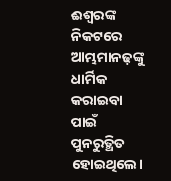ଈଶ୍ୱରଙ୍କ ନିକଟରେ ଆମ୍ଭମାନଢ଼ଙ୍କୁ ଧାର୍ମିକ କରାଇବା ପାଇଁ ପୁନରୁତ୍ଥିତ ହୋଇଥିଲେ।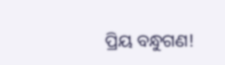ପ୍ରିୟ ବନ୍ଧୁଗଣ!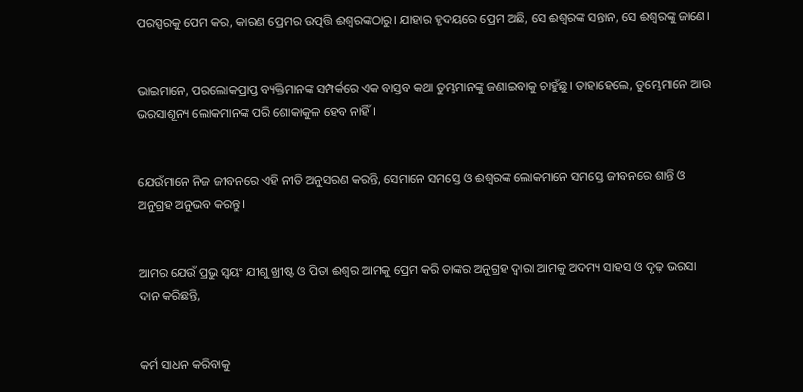ପରସ୍ପରକୁ ପେମ କର, କାରଣ ପ୍ରେମର ଉତ୍ପତ୍ତି ଈଶ୍ୱରଙ୍କଠାରୁ। ଯାହାର ହୃଦୟରେ ପ୍ରେମ ଅଛି, ସେ ଈଶ୍ୱରଙ୍କ ସନ୍ତାନ, ସେ ଈଶ୍ୱରଙ୍କୁ ଜାଣେ।


ଭାଇମାନେ, ପରଲୋକପ୍ରାପ୍ତ ବ୍ୟକ୍ତିମାନଙ୍କ ସମ୍ପର୍କରେ ଏକ ବାସ୍ତବ କଥା ତୁମ୍ଭମାନଙ୍କୁ ଜଣାଇବାକୁ ଚାହୁଁଛୁ। ତାହାହେଲେ, ତୁମ୍ଭେମାନେ ଆଉ ଭରସାଶୂନ୍ୟ ଲୋକମାନଙ୍କ ପରି ଶୋକାକୁଳ ହେବ ନାହିଁ।


ଯେଉଁମାନେ ନିଜ ଜୀବନରେ ଏହି ନୀତି ଅନୁସରଣ କରନ୍ତି, ସେମାନେ ସମସ୍ତେ ଓ ଈଶ୍ୱରଙ୍କ ଲୋକମାନେ ସମସ୍ତେ ଜୀବନରେ ଶାନ୍ତି ଓ ଅନୁଗ୍ରହ ଅନୁଭବ କରନ୍ତୁ।


ଆମର ଯେଉଁ ପ୍ରଭୁ ସ୍ୱୟଂ ଯୀଶୁ ଖ୍ରୀଷ୍ଟ ଓ ପିତା ଈଶ୍ୱର ଆମକୁ ପ୍ରେମ କରି ତାଙ୍କର ଅନୁଗ୍ରହ ଦ୍ୱାରା ଆମକୁ ଅଦମ୍ୟ ସାହସ ଓ ଦୃଢ଼ ଭରସା ଦାନ କରିଛନ୍ତି,


କର୍ମ ସାଧନ କରିବାକୁ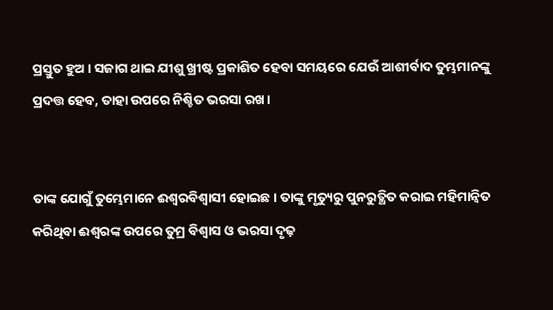ପ୍ରସ୍ତୁତ ହୁଅ। ସଜାଗ ଥାଇ ଯୀଶୁ ଖ୍ରୀଷ୍ଟ ପ୍ରକାଶିତ ହେବା ସମୟରେ ଯେଉଁ ଆଶୀର୍ବାଦ ତୁମ୍ଭମାନଙ୍କୁ ପ୍ରଦତ୍ତ ହେବ, ତାହା ଉପରେ ନିଶ୍ଚିତ ଭରସା ରଖ।


ତାଙ୍କ ଯୋଗୁଁ ତୁମ୍ଭେମାନେ ଈଶ୍ୱରବିଶ୍ୱାସୀ ହୋଇଛ। ତାଙ୍କୁ ମୃତ୍ୟୁରୁ ପୁନରୁତ୍ଥିତ କରାଇ ମହିମାନ୍ୱିତ କରିଥିବା ଈଶ୍ୱରଙ୍କ ଉପରେ ତୁମ୍ର ବିଶ୍ୱାସ ଓ ଭରସା ଦୃଢ଼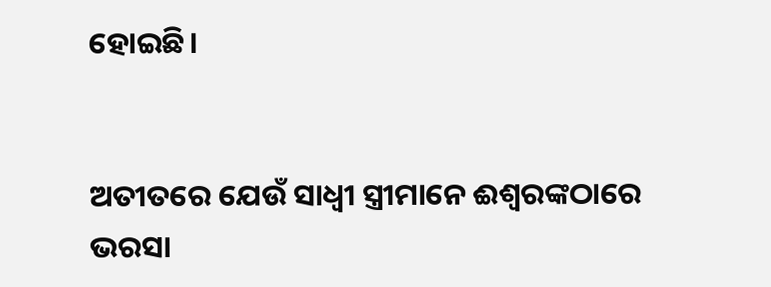ହୋଇଛି।


ଅତୀତରେ ଯେଉଁ ସାଧ୍ୱୀ ସ୍ତ୍ରୀମାନେ ଈଶ୍ୱରଙ୍କଠାରେ ଭରସା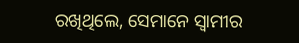ରଖିଥିଲେ, ସେମାନେ ସ୍ୱାମୀର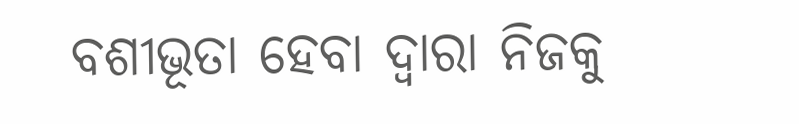ବଶୀଭୂତା ହେବା ଦ୍ୱାରା ନିଜକୁ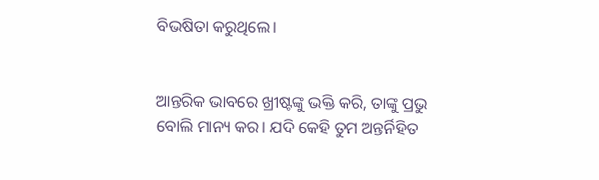ବିଭଷିତା କରୁଥିଲେ।


ଆନ୍ତରିକ ଭାବରେ ଖ୍ରୀଷ୍ଟଙ୍କୁ ଭକ୍ତି କରି, ତାଙ୍କୁ ପ୍ରଭୁ ବୋଲି ମାନ୍ୟ କର। ଯଦି କେହି ତୁମ ଅନ୍ତର୍ନିହିତ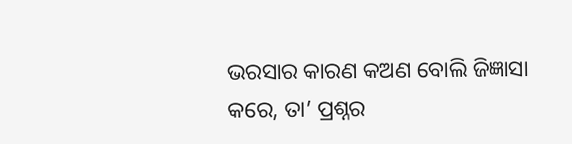ଭରସାର କାରଣ କଅଣ ବୋଲି ଜିଜ୍ଞାସା କରେ, ତା’ ପ୍ରଶ୍ନର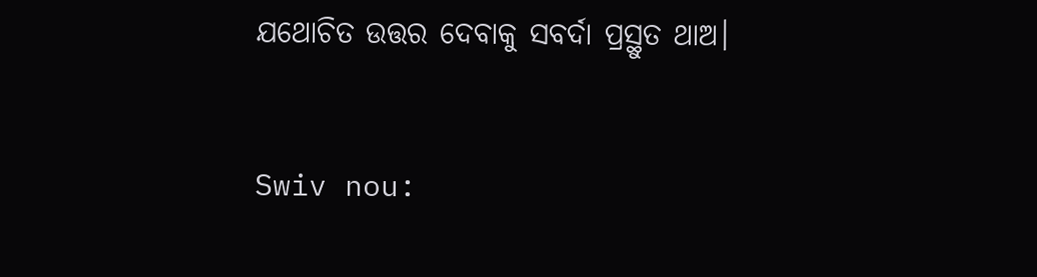ଯଥୋଚିତ ଉତ୍ତର ଦେବାକୁ ସବର୍ଦା ପ୍ରସ୍ଥୁତ ଥାଅ।


Swiv nou: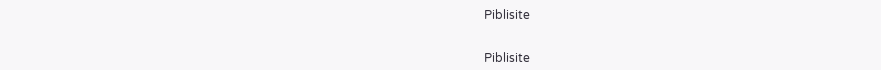Piblisite


Piblisite